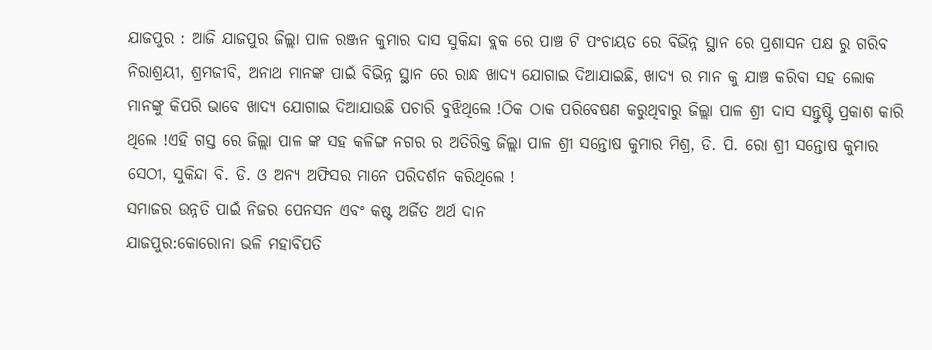ଯାଜପୁର : ଆଜି ଯାଜପୁର ଜିଲ୍ଲା ପାଳ ରଞ୍ଜନ କୁମାର ଦାସ ସୁକିନ୍ଦା ବ୍ଲକ ରେ ପାଞ୍ଚ ଟି ପଂଚାୟତ ରେ ବିଭିନ୍ନ ସ୍ଥାନ ରେ ପ୍ରଶାସନ ପକ୍ଷ ରୁ ଗରିବ ନିରାଶ୍ରୟୀ, ଶ୍ରମଜୀବି, ଅନାଥ ମାନଙ୍କ ପାଇଁ ବିଭିନ୍ନ ସ୍ଥାନ ରେ ରାନ୍ଧ ଖାଦ୍ୟ ଯୋଗାଇ ଦିଆଯାଇଛି, ଖାଦ୍ୟ ର ମାନ କୁ ଯାଞ୍ଚ କରିବା ସହ ଲୋକ ମାନଙ୍କୁ କିପରି ଭାବେ ଖାଦ୍ୟ ଯୋଗାଇ ଦିଆଯାଉଛି ପଚାରି ବୁଝିଥିଲେ !ଠିକ ଠାକ ପରିବେଷଣ କରୁଥିବାରୁ ଜିଲ୍ଲା ପାଳ ଶ୍ରୀ ଦାସ ସନ୍ତୁଷ୍ଟି ପ୍ରକାଶ କାରି ଥିଲେ !ଏହି ଗସ୍ତ ରେ ଜିଲ୍ଲା ପାଳ ଙ୍କ ସହ କଳିଙ୍ଗ ନଗର ର ଅତିରିକ୍ତ ଜିଲ୍ଲା ପାଳ ଶ୍ରୀ ସନ୍ତୋଷ କୁମାର ମିଶ୍ର, ଡି. ପି. ରୋ ଶ୍ରୀ ସନ୍ତୋଷ କୁମାର ସେଠୀ, ସୁକିନ୍ଦା ବି. ଡି. ଓ ଅନ୍ୟ ଅଫିସର ମାନେ ପରିଦର୍ଶନ କରିଥିଲେ !
ସମାଜର ଉନ୍ନତି ପାଇଁ ନିଜର ପେନସନ ଏବଂ କଷ୍ଟ ଅର୍ଜିତ ଅର୍ଥ ଦାନ
ଯାଜପୁର:କୋରୋନା ଭଳି ମହାବିପତି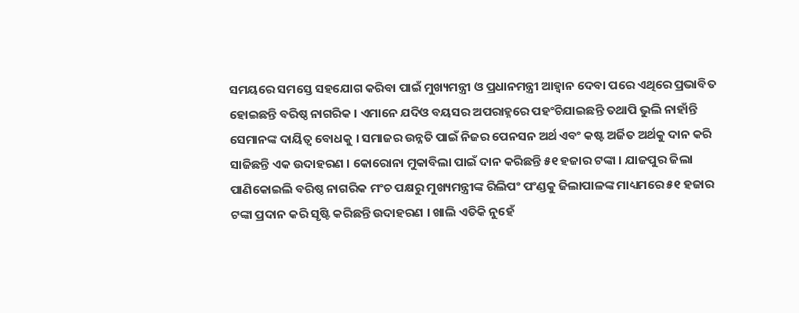ସମୟରେ ସମସ୍ତେ ସହଯୋଗ କରିବା ପାଇଁ ମୁଖ୍ୟମନ୍ତ୍ରୀ ଓ ପ୍ରଧାନମନ୍ତ୍ରୀ ଆହ୍ୱାନ ଦେବା ପରେ ଏଥିରେ ପ୍ରଭାବିତ ହୋଇଛନ୍ତି ବରିଷ୍ଠ ନାଗରିକ । ଏମାନେ ଯଦିଓ ବୟସର ଅପରାହ୍ନରେ ପହଂଚିଯାଇଛନ୍ତି ତଥାପି ଭୁଲି ନାହାଁନ୍ତି ସେମାନଙ୍କ ଦାୟିତ୍ୱ ବୋଧକୁ । ସମାଜର ଉନ୍ନତି ପାଇଁ ନିଜର ପେନସନ ଅର୍ଥ ଏବଂ କଷ୍ଟ ଅର୍ଜିତ ଅର୍ଥକୁ ଦାନ କରି ସାଜିଛନ୍ତି ଏକ ଉଦାହରଣ । କୋରୋନା ମୁକାବିଲା ପାଇଁ ଦାନ କରିଛନ୍ତି ୫୧ ହଜାର ଟଙ୍କା । ଯାଜପୁର ଜିଲା ପାଣିକୋଇଲି ବରିଷ୍ଠ ନାଗରିକ ମଂଚ ପକ୍ଷରୁ ମୁଖ୍ୟମନ୍ତ୍ରୀଙ୍କ ରିଲିପଂ ପଂଣ୍ଡକୁ ଜିଲାପାଳଙ୍କ ମାଧ୍ୟମରେ ୫୧ ହଜାର ଟଙ୍କା ପ୍ରଦାନ କରି ସୃଷ୍ଟି କରିଛନ୍ତି ଉଦାହରଣ । ଖାଲି ଏତିକି ନୁହେଁ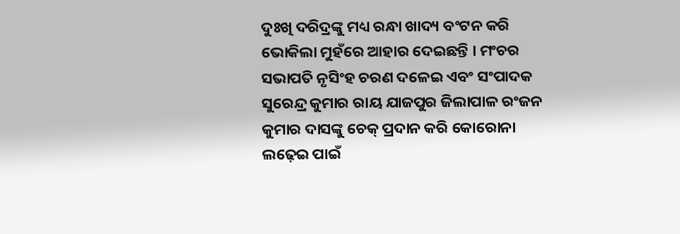ଦୁଃଖି ଦରିଦ୍ରଙ୍କୁ ମଧ୍ୟ ରନ୍ଧା ଖାଦ୍ୟ ବଂଟନ କରି ଭୋକିଲା ମୁହଁରେ ଆହାର ଦେଇଛନ୍ତି । ମଂଚର ସଭାପତି ନୃସିଂହ ଚରଣ ଦଳେଇ ଏବଂ ସଂପାଦକ ସୁରେନ୍ଦ୍ର କୁମାର ରାୟ ଯାଜପୁର ଜିଲାପାଳ ରଂଜନ କୁମାର ଦାସଙ୍କୁ ଚେକ୍ ପ୍ରଦାନ କରି କୋରୋନା ଲଢ଼େଇ ପାଇଁ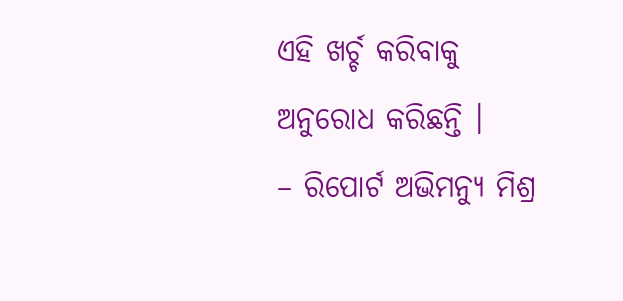ଏହି ଖର୍ଚ୍ଚ କରିବାକୁ ଅନୁରୋଧ କରିଛନ୍ତି ।
– ରିପୋର୍ଟ ଅଭିମନ୍ୟୁ ମିଶ୍ର